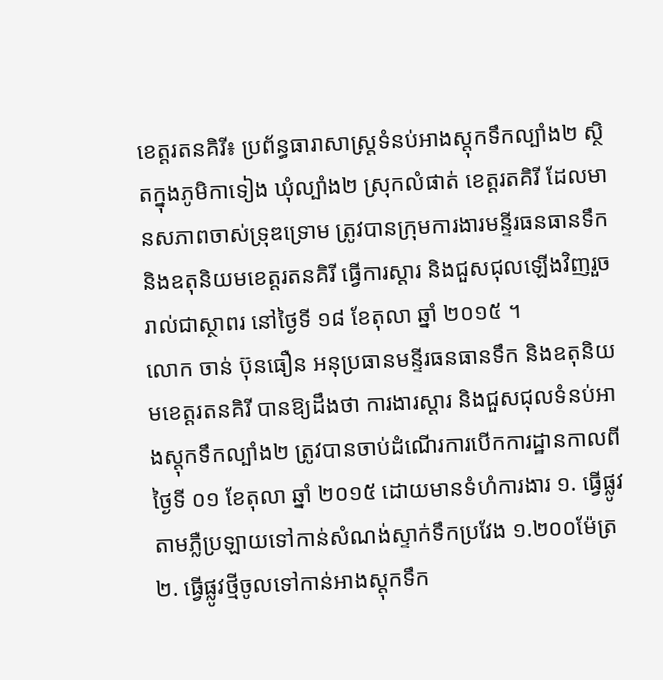ខេត្តរតនគិរី៖ ប្រព័ន្ធធារាសាស្ត្រទំនប់អាងស្តុកទឹកល្បាំង២ ស្ថិតក្នុងភូមិកាទៀង ឃុំល្បាំង២ ស្រុកលំផាត់ ខេត្តរតគិរី ដែលមានសភាពចាស់ទ្រុឌទ្រោម ត្រូវបានក្រុមការងារមន្ទីរធនធានទឹក និងឧតុនិយមខេត្តរតនគិរី ធ្វើការស្តារ និងជួសជុលឡើងវិញរួចរាល់ជាស្ថាពរ នៅថ្ងៃទី ១៨ ខែតុលា ឆ្នាំ ២០១៥ ។
លោក ចាន់ ប៊ុនធឿន អនុប្រធានមន្ទីរធនធានទឹក និងឧតុនិយមខេត្តរតនគិរី បានឱ្យដឹងថា ការងារស្តារ និងជួសជុលទំនប់អាងស្តុកទឹកល្បាំង២ ត្រូវបានចាប់ដំណើរការបើកការដ្ឋានកាលពីថ្ងៃទី ០១ ខែតុលា ឆ្នាំ ២០១៥ ដោយមានទំហំការងារ ១. ធ្វើផ្លូវតាមភ្លឺប្រឡាយទៅកាន់សំណង់ស្ទាក់ទឹកប្រវែង ១.២០០ម៉ែត្រ ២. ធ្វើផ្លូវថ្មីចូលទៅកាន់អាងស្តុកទឹក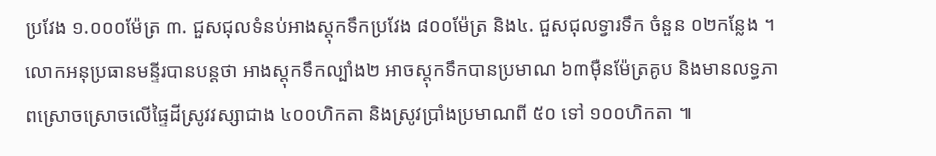ប្រវែង ១.០០០ម៉ែត្រ ៣. ជួសជុលទំនប់អាងស្តុកទឹកប្រវែង ៨០០ម៉ែត្រ និង៤. ជួសជុលទ្វារទឹក ចំនួន ០២កន្លែង ។
លោកអនុប្រធានមន្ទីរបានបន្តថា អាងស្តុកទឹកល្បាំង២ អាចស្តុកទឹកបានប្រមាណ ៦៣ម៉ឺនម៉ែត្រគូប និងមានលទ្ធភាពស្រោចស្រោចលើផ្ទៃដីស្រូវវស្សាជាង ៤០០ហិកតា និងស្រូវប្រាំងប្រមាណពី ៥០ ទៅ ១០០ហិកតា ៕